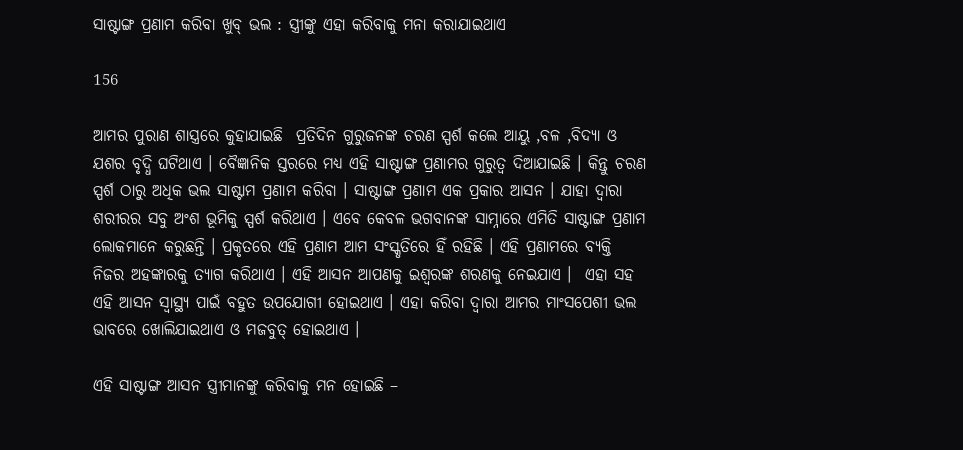ସାଷ୍ଟାଙ୍ଗ ପ୍ରଣାମ କରିବା ଖୁବ୍ ଭଲ : ସ୍ତ୍ରୀଙ୍କୁ ଏହା କରିବାକୁ ମନା କରାଯାଇଥାଏ

156

ଆମର ପୁରାଣ ଶାସ୍ତ୍ରରେ କୁହାଯାଇଛି  ପ୍ରତିଦିନ ଗୁରୁଜନଙ୍କ ଚରଣ ସ୍ପର୍ଶ କଲେ ଆୟୁ ,ବଳ ,ବିଦ୍ୟା ଓ ଯଶର ବୃଦ୍ଧି ଘଟିଥାଏ । ବୈଜ୍ଞାନିକ ସ୍ତରରେ ମଧ୍ୟ ଏହି ସାଷ୍ଟାଙ୍ଗ ପ୍ରଣାମର ଗୁରୁତ୍ୱ ଦିଆଯାଇଛି । କିନ୍ତୁ ଚରଣ ସ୍ପର୍ଶ ଠାରୁ ଅଧିକ ଭଲ ସାଷ୍ଟାମ ପ୍ରଣାମ କରିବା । ସାଷ୍ଟାଙ୍ଗ ପ୍ରଣାମ ଏକ ପ୍ରକାର ଆସନ । ଯାହା ଦ୍ୱାରା ଶରୀରର ସବୁ ଅଂଶ ଭୂମିକୁ ସ୍ପର୍ଶ କରିଥାଏ । ଏବେ କେବଳ ଭଗବାନଙ୍କ ସାମ୍ନାରେ ଏମିତି ସାଷ୍ଟାଙ୍ଗ ପ୍ରଣାମ ଲୋକମାନେ କରୁଛନ୍ତି । ପ୍ରକୃତରେ ଏହି ପ୍ରଣାମ ଆମ ସଂସ୍କୃତିରେ ହିଁ ରହିଛି । ଏହି ପ୍ରଣାମରେ ବ୍ୟକ୍ତି ନିଜର ଅହଙ୍କାରକୁ ତ୍ୟାଗ କରିଥାଏ । ଏହି ଆସନ ଆପଣକୁ ଇଶ୍ୱରଙ୍କ ଶରଣକୁ ନେଇଯାଏ ।  ଏହା ସହ ଏହି ଆସନ ସ୍ୱାସ୍ଥ୍ୟ ପାଇଁ ବହୁତ ଉପଯୋଗୀ ହୋଇଥାଏ । ଏହା କରିବା ଦ୍ୱାରା ଆମର ମାଂସପେଶୀ ଭଲ ଭାବରେ ଖୋଲିଯାଇଥାଏ ଓ ମଜବୁତ୍ ହୋଇଥାଏ ।

ଏହି ସାଷ୍ଟାଙ୍ଗ ଆସନ ସ୍ତ୍ରୀମାନଙ୍କୁ କରିବାକୁ ମନ ହୋଇଛି –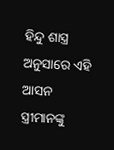ହିନ୍ଦୁ ଶାସ୍ତ୍ର ଅନୁସାରେ ଏହି ଆସନ ସ୍ତ୍ରୀମାନଙ୍କୁ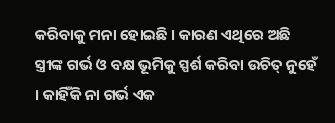କରିବାକୁ ମନା ହୋଇଛି । କାରଣ ଏଥିରେ ଅଛି ସ୍ତ୍ରୀଙ୍କ ଗର୍ଭ ଓ ବକ୍ଷ ଭୂମିକୁ ସ୍ପର୍ଶ କରିବା ଉଚିତ୍ ନୁହେଁ । କାହିଁକି ନା ଗର୍ଭ ଏକ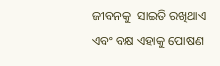ଜୀବନକୁ  ସାଇତି ରଖିଥାଏ ଏବଂ ବକ୍ଷ ଏହାକୁ ପୋଷଣ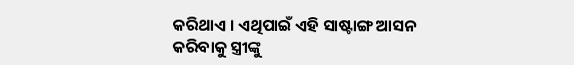କରିଥାଏ । ଏଥିପାଇଁ ଏହି ସାଷ୍ଟାଙ୍ଗ ଆସନ କରିବାକୁ ସ୍ତ୍ରୀଙ୍କୁ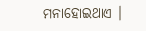ମନାହୋଇଥାଏ ।